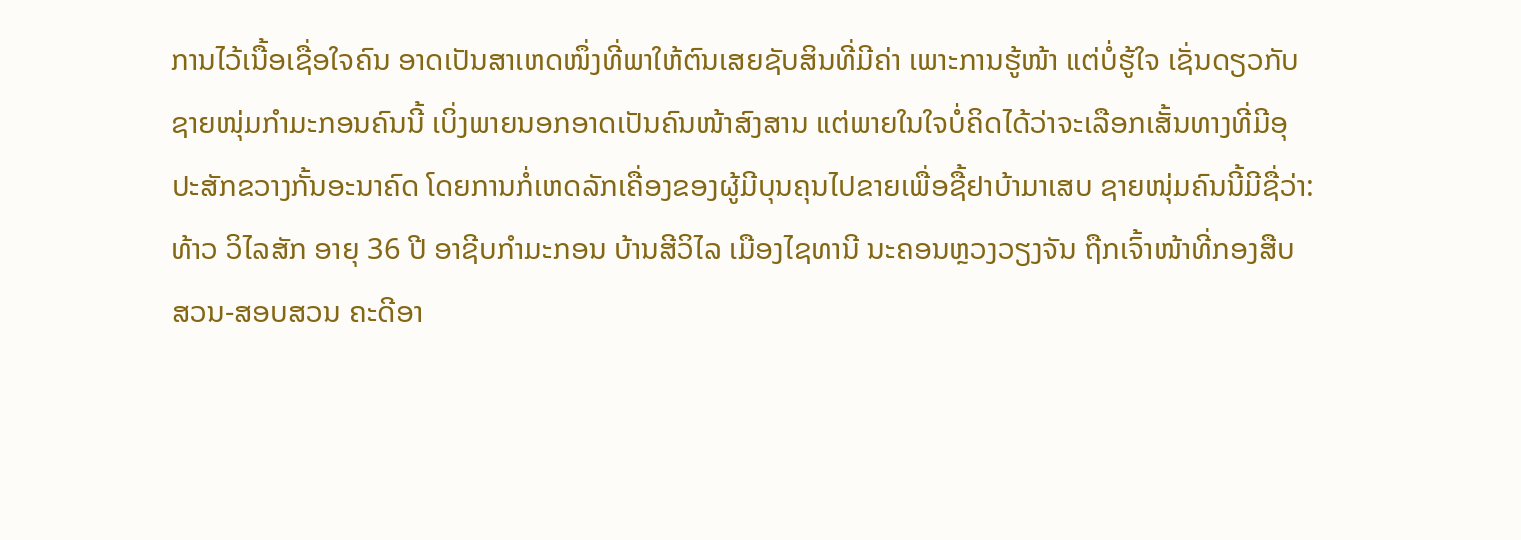ການໄວ້ເນື້ອເຊື່ອໃຈຄົນ ອາດເປັນສາເຫດໜຶ່ງທີ່ພາໃຫ້ຕົນເສຍຊັບສິນທີ່ມີຄ່າ ເພາະການຮູ້ໜ້າ ແຕ່ບໍ່ຮູ້ໃຈ ເຊັ່ນດຽວກັບ
ຊາຍໜຸ່ມກຳມະກອນຄົນນີ້ ເບິ່ງພາຍນອກອາດເປັນຄົນໜ້າສົງສານ ແຕ່ພາຍໃນໃຈບໍ່ຄິດໄດ້ວ່າຈະເລືອກເສັ້ນທາງທີ່ມີອຸ
ປະສັກຂວາງກັ້ນອະນາຄົດ ໂດຍການກໍ່ເຫດລັກເຄື່ອງຂອງຜູ້ມີບຸນຄຸນໄປຂາຍເພື່ອຊື້ຢາບ້າມາເສບ ຊາຍໜຸ່ມຄົນນີ້ມີຊື່ວ່າ:
ທ້າວ ວິໄລສັກ ອາຍຸ 36 ປີ ອາຊີບກຳມະກອນ ບ້ານສີວິໄລ ເມືອງໄຊທານີ ນະຄອນຫຼວງວຽງຈັນ ຖືກເຈົ້າໜ້າທີ່ກອງສືບ
ສວນ-ສອບສວນ ຄະດີອາ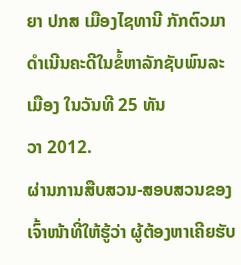ຍາ ປກສ ເມືອງໄຊທານີ ກັກຕົວມາດຳເນີນຄະດີໃນຂໍ້ຫາລັກຊັບພົນລະເມືອງ ໃນວັນທີ 25 ທັນ
ວາ 2012.
ຜ່ານການສືບສວນ-ສອບສວນຂອງເຈົ້າໜ້າທີ່ໃຫ້ຮູ້ວ່າ ຜູ້ຕ້ອງຫາເຄີຍຮັບ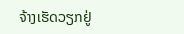ຈ້າງເຮັດວຽກຢູ່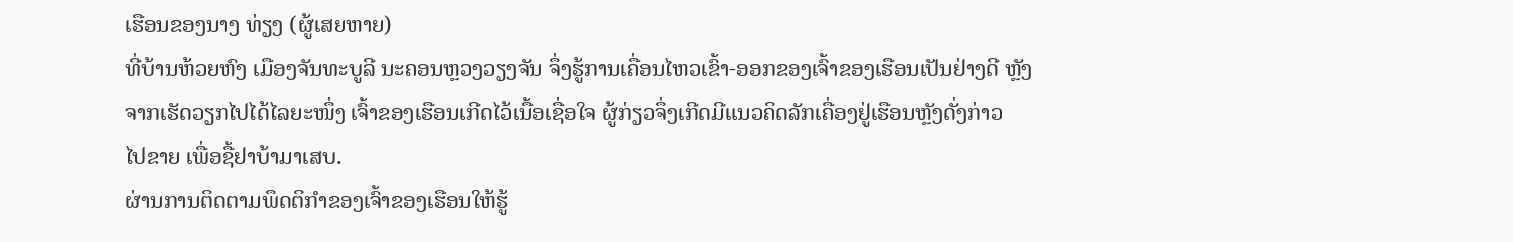ເຮືອນຂອງນາງ ທ່ຽງ (ຜູ້ເສຍຫາຍ)
ທີ່ບ້ານຫ້ວຍຫົງ ເມືອງຈັນທະບູລີ ນະຄອນຫຼວງວຽງຈັນ ຈຶ່ງຮູ້ການເຄື່ອນໄຫວເຂົ້າ-ອອກຂອງເຈົ້າຂອງເຮືອນເປັນຢ່າງດີ ຫຼັງ
ຈາກເຮັດວຽກໄປໄດ້ໄລຍະໜຶ່ງ ເຈົ້າຂອງເຮືອນເກີດໄວ້ເນື້ອເຊື່ອໃຈ ຜູ້ກ່ຽວຈຶ່ງເກີດມີແນວຄິດລັກເຄື່ອງຢູ່ເຮືອນຫຼັງດັ່ງກ່າວ
ໄປຂາຍ ເພື່ອຊື້ຢາບ້າມາເສບ.
ຜ່ານການຕິດຕາມພຶດຕິກຳຂອງເຈົ້າຂອງເຮືອນໃຫ້ຮູ້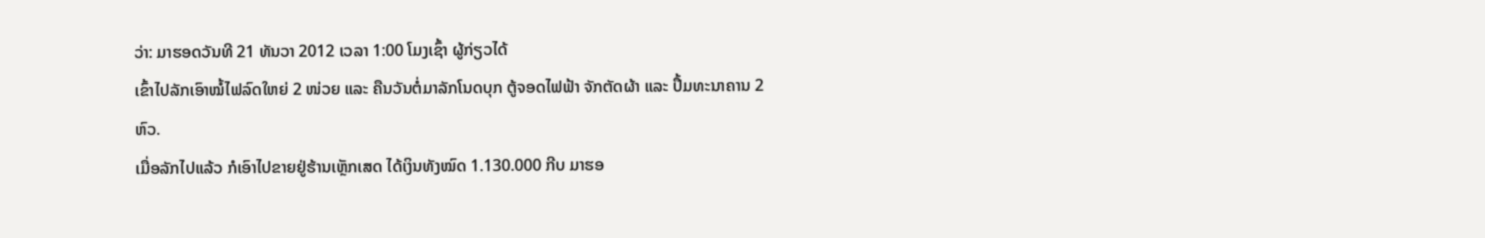ວ່າ: ມາຮອດວັນທີ 21 ທັນວາ 2012 ເວລາ 1:00 ໂມງເຊົ້າ ຜູ້ກ່ຽວໄດ້
ເຂົ້າໄປລັກເອົາໝໍ້ໄຟລົດໃຫຍ່ 2 ໜ່ວຍ ແລະ ຄືນວັນຕໍ່ມາລັກໂນດບຸກ ຕູ້ຈອດໄຟຟ້າ ຈັກຕັດຜ້າ ແລະ ປຶ້ມທະນາຄານ 2
ຫົວ.
ເມື່ອລັກໄປແລ້ວ ກໍເອົາໄປຂາຍຢູ່ຮ້ານເຫຼັກເສດ ໄດ້ເງິນທັງໝົດ 1.130.000 ກີບ ມາຮອ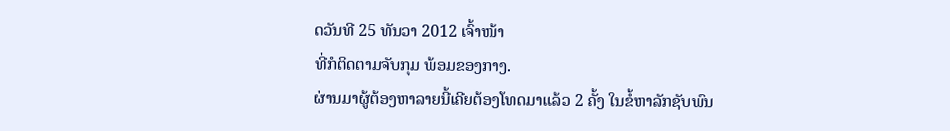ດວັນທີ 25 ທັນວາ 2012 ເຈົ້າໜ້າ
ທີ່ກໍຕິດຕາມຈັບກຸມ ພ້ອມຂອງກາງ.
ຜ່ານມາຜູ້ຕ້ອງຫາລາຍນີ້ເຄີຍຕ້ອງໂທດມາແລ້ວ 2 ຄັ້ງ ໃນຂໍ້ຫາລັກຊັບພົນ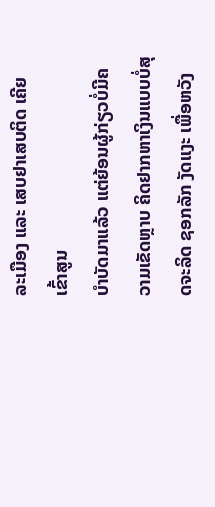ລະເມືອງ ແລະ ເສບຢາເສບຕິດ ເຄີຍເຂົ້າສູນ
ບຳບັດມາແລ້ວ ແຕ່ຍ້ອນຜູ້ກ່ຽວບໍ່ມີຄວາມເຂັດຫຼາບ ຄິດຢາກຫາເງິນແບບບໍ່ສຸດຈະລິດ ຊອກລັກ ງັດແງະ ເພື່ອຫວັງ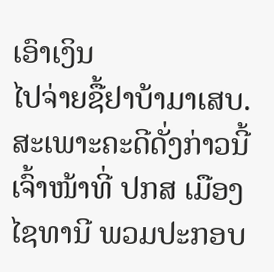ເອົາເງິນ
ໄປຈ່າຍຊື້ຢາບ້າມາເສບ.
ສະເພາະຄະດີດັ່ງກ່າວນີ້ ເຈົ້າໜ້າທີ່ ປກສ ເມືອງໄຊທານີ ພວມປະກອບ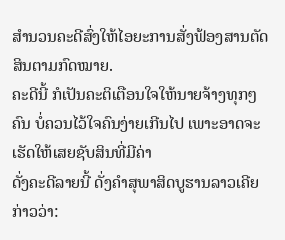ສຳນວນຄະດີສົ່ງໃຫ້ໄອຍະການສັ່ງຟ້ອງສານຕັດ
ສິນຕາມກົດໝາຍ.
ຄະດີນີ້ ກໍເປັນຄະຕິເຕືອນໃຈໃຫ້ນາຍຈ້າງທຸກໆຄົນ ບໍ່ຄວນໄວ້ໃຈຄົນງ່າຍເກີນໄປ ເພາະອາດຈະເຮັດໃຫ້ເສຍຊັບສິນທີ່ມີຄ່າ
ດັ່ງຄະດີລາຍນີ້ ດັ່ງຄຳສຸພາສິດບູຮານລາວເຄີຍກ່າວວ່າ: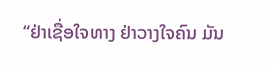“ຢ່າເຊື່ອໃຈທາງ ຢ່າວາງໃຈຄົນ ມັນ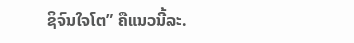ຊິຈົນໃຈໂຕ” ຄືແນວນີ້ລະ.